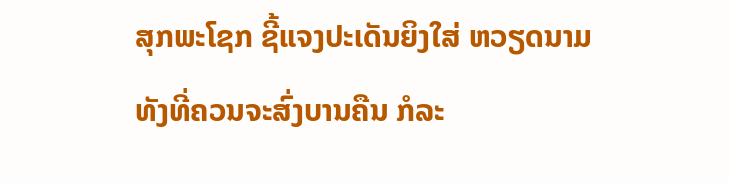ສຸກພະໂຊກ ຊີ້ແຈງປະເດັນຍິງໃສ່ ຫວຽດນາມ ທັງທີ່ຄວນຈະສົ່ງບານຄືນ ກໍລະ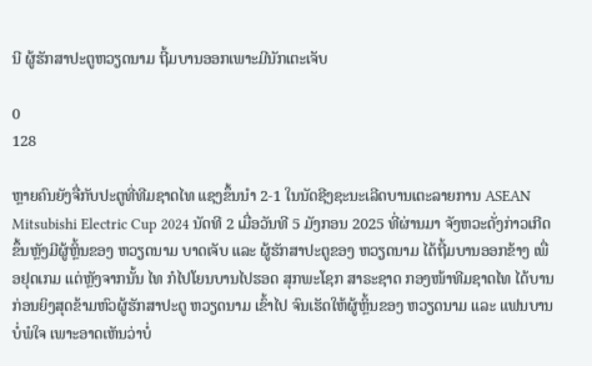ນີ ຜູ້ຮັກສາປະຕູຫວຽດນາມ ຖີ້ມບານອອກເພາະມີນັກເຕະເຈັບ

0
128

ຫຼາຍຄົນຍັງຈື່ກັບປະຕູທີ່ທີມຊາດໄທ ແຊງຂຶ້ນນໍາ 2-1 ໃນນັດຊີງຊະນະເລີດບານເຕະລາຍການ ASEAN Mitsubishi Electric Cup 2024 ນັດທີ 2 ເມື່ອວັນທີ 5 ມັງກອນ 2025 ທີ່ຜ່ານມາ ຈັງຫວະດັ່ງກ່າວເກີດຂຶ້ນຫຼັງມີຜູ້ຫຼິ້ນຂອງ ຫວຽດນາມ ບາດເຈັບ ແລະ ຜູ້ຮັກສາປະຕູຂອງ ຫວຽດນາມ ໄດ້ຖີ້ມບານອອກຂ້າງ ເພື່ອຢຸດເກມ ແຕ່ຫຼັງຈາກນັ້ນ ໄທ ກໍໄປໂຍນບານໄປຮອດ ສຸກພະໂຊກ ສາຣະຊາດ ກອງໜ້າທີມຊາດໄທ ໄດ້ບານກ່ອນຍິງສຸດຂ້າມຫົວຜູ້ຮັກສາປະຕູ ຫວຽດນາມ ເຂົ້າໄປ ຈົນເຮັດໃຫ້ຜູ້ຫຼິ້ນຂອງ ຫວຽດນາມ ແລະ ແຟນບານ ບໍ່ພໍໃຈ ເພາະອາດເຫັນວ່າບໍ່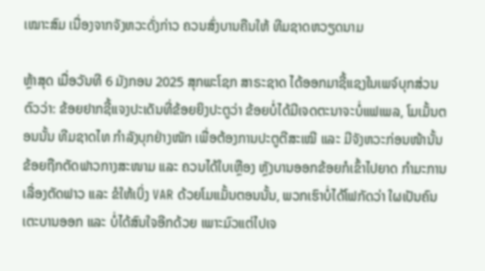ເໝາະສົມ ເນື່ອງຈາກຈັງຫວະດັ່ງກ່າວ ຄວນສົ່ງບານຄືນໃຫ້ ທີມຊາດຫວຽດນາມ

ຫຼ້າສຸດ ເມື່ອວັນທີ 6 ມັງກອນ 2025 ສຸກພະໂຊກ ສາຣະຊາດ ໄດ້ອອກມາຊີ້ແຊງໃນເພຈ໌ບຸກສ່ວນຕົວວ່າ: ຂ້ອຍຢາກຊີ້ແຈງປະເດັນທີ່ຂ້ອຍຍິງປະຕູວ່າ ຂ້ອຍບໍ່ໄດ້ມີເຈດຕະນາຈະບໍ່ແຟເພລ, ໂມເມັ້ນຕອນນັ້ນ ທີມຊາດໄທ ກໍາລັງບຸກຢ່າງໜັກ ເພື່ອຕ້ອງການປະຕູຕີສະເໝີ ແລະ ມີຈັງຫວະກ່ອນໜ້ານັ້ນຂ້ອຍຖືກຕັດຟາວກາງສະໜາມ ແລະ ຄວນໄດ້ໃບເຫຼືອງ ຫຼັງບານອອກຂ້ອຍກໍເຂົ້າໄປຍາດ ກໍາມະການເລື່ອງຕັດຟາວ ແລະ ຂໍໃຫ້ເບິ່ງ VAR ດ້ວຍໂມແມັ້ນຕອນນັ້ນ, ພວກເຮົາບໍ່ໄດ້ໂຟກັດວ່າ ໃຜເປັນຄົນເຕະບານອອກ ແລະ ບໍ່ໄດ້ສົນໃຈອີກດ້ວຍ ເພາະມົວແຕ່ໄປເຈ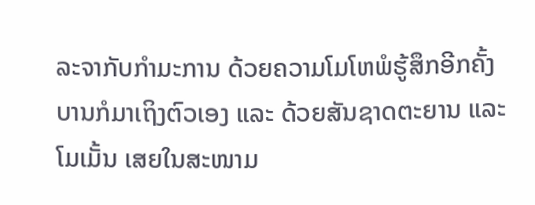ລະຈາກັບກໍາມະການ ດ້ວຍຄວາມໂມໂຫພໍຮູ້ສຶກອີກຄັ້ງ ບານກໍມາເຖິງຕົວເອງ ແລະ ດ້ວຍສັນຊາດຕະຍານ ແລະ ໂມເມັ້ນ ເສຍໃນສະໜາມ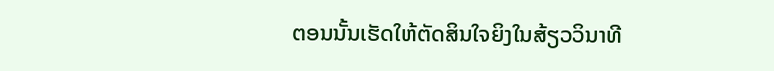ຕອນນັ້ນເຮັດໃຫ້ຕັດສິນໃຈຍິງໃນສ້ຽວວິນາທີ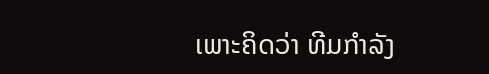ເພາະຄິດວ່າ ທີມກໍາລັງ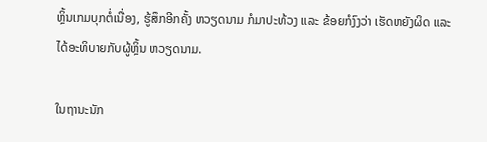ຫຼິ້ນເກມບຸກຕໍ່ເນື່ອງ, ຮູ້ສຶກອີກຄັ້ງ ຫວຽດນາມ ກໍມາປະທ້ວງ ແລະ ຂ້ອຍກໍງົງວ່າ ເຮັດຫຍັງຜິດ ແລະ ໄດ້ອະທິບາຍກັບຜູ້ຫຼິ້ນ ຫວຽດນາມ.

ໃນຖານະນັກ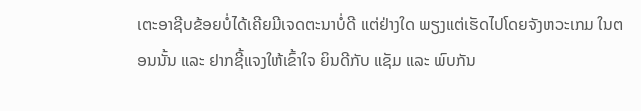ເຕະອາຊີບຂ້ອຍບໍ່ໄດ້ເຄີຍມີເຈດຕະນາບໍ່ດີ ແຕ່ຢ່າງໃດ ພຽງແຕ່ເຮັດໄປໂດຍຈັງຫວະເກມ ໃນຕອນນັ້ນ ແລະ ຢາກຊີ້ແຈງໃຫ້ເຂົ້າໃຈ ຍິນດີກັບ ແຊັມ ແລະ ພົບກັນ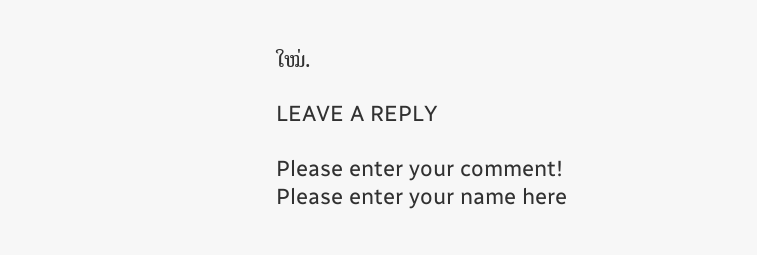ໃໝ່.

LEAVE A REPLY

Please enter your comment!
Please enter your name here